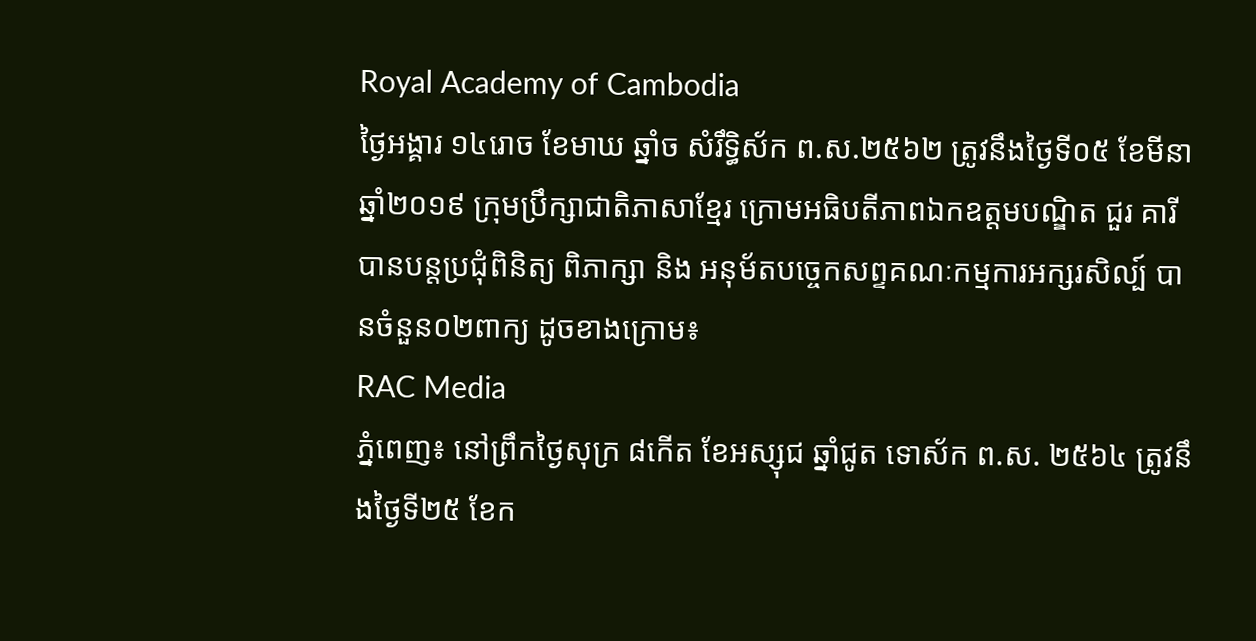Royal Academy of Cambodia
ថ្ងៃអង្គារ ១៤រោច ខែមាឃ ឆ្នាំច សំរឹទ្ធិស័ក ព.ស.២៥៦២ ត្រូវនឹងថ្ងៃទី០៥ ខែមីនា ឆ្នាំ២០១៩ ក្រុមប្រឹក្សាជាតិភាសាខ្មែរ ក្រោមអធិបតីភាពឯកឧត្តមបណ្ឌិត ជួរ គារី បានបន្តប្រជុំពិនិត្យ ពិភាក្សា និង អនុម័តបច្ចេកសព្ទគណៈកម្មការអក្សរសិល្ប៍ បានចំនួន០២ពាក្យ ដូចខាងក្រោម៖
RAC Media
ភ្នំពេញ៖ នៅព្រឹកថ្ងៃសុក្រ ៨កើត ខែអស្សុជ ឆ្នាំជូត ទោស័ក ព.ស. ២៥៦៤ ត្រូវនឹងថ្ងៃទី២៥ ខែក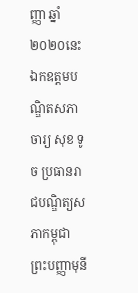ញ្ញា ឆ្នាំ២០២០នេះ ឯកឧត្ដមបណ្ឌិតសភាចារ្យ សុខ ទូច ប្រធានរាជបណ្ឌិត្យសភាកម្ពុជា
ព្រះបញ្ញាមុនី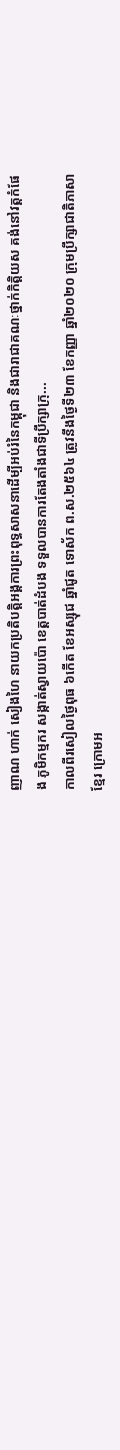ញាណ ហាក់ សៀងហៃ នាយកប្រតិបត្តិអង្គការព្រះពុទ្ធសាសនាដើម្បីអប់រំនៃកម្ពុជា និងជារាជាគណៈថ្នាក់កិត្តិយស គង់នៅវត្តកំផែង ភូមិកម្មករ សង្កាត់ស្វាយប៉ោ ខេត្តបាត់ដំបង ទទួលបានការតែងតាំងជាទីប្រឹក្សាក្រុ...
កាលពីរសៀលថ្ងៃពុធ ៦កើត ខែអស្សុជ ឆ្នាំជូត ទោស័ក ព.ស.២៥៦៤ ត្រូវនឹងថ្ងៃទី២៣ ខែកញ្ញា ឆ្នាំ២០២០ ក្រុមប្រឹក្សាជាតិភាសាខ្មែរ ក្រោមអ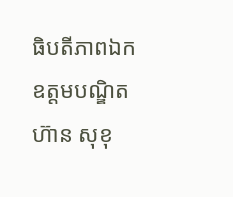ធិបតីភាពឯកឧត្តមបណ្ឌិត ហ៊ាន សុខុ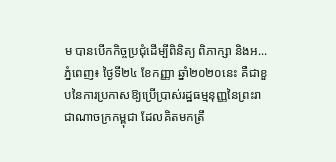ម បានបើកកិច្ចប្រជុំដើម្បីពិនិត្យ ពិភាក្សា និងអ...
ភ្នំពេញ៖ ថ្ងៃទី២៤ ខែកញ្ញា ឆ្នាំ២០២០នេះ គឺជាខួបនៃការប្រកាសឱ្យប្រើប្រាស់រដ្ឋធម្មនុញ្ញនៃព្រះរាជាណាចក្រកម្ពុជា ដែលគិតមកត្រឹ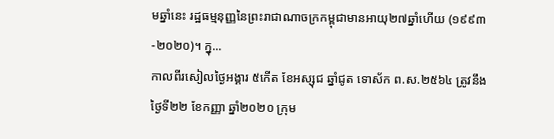មឆ្នាំនេះ រដ្ឋធម្មនុញ្ញនៃព្រះរាជាណាចក្រកម្ពុជាមានអាយុ២៧ឆ្នាំហើយ (១៩៩៣-២០២០)។ ក្នុ...
កាលពីរសៀលថ្ងៃអង្គារ ៥កើត ខែអស្សុជ ឆ្នាំជូត ទោស័ក ព.ស.២៥៦៤ ត្រូវនឹងថ្ងៃទី២២ ខែកញ្ញា ឆ្នាំ២០២០ ក្រុម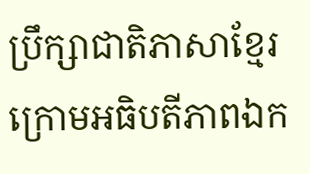ប្រឹក្សាជាតិភាសាខ្មែរ ក្រោមអធិបតីភាពឯក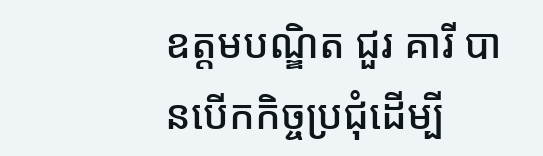ឧត្តមបណ្ឌិត ជួរ គារី បានបើកកិច្ចប្រជុំដើម្បី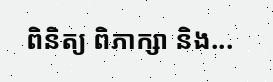ពិនិត្យ ពិភាក្សា និង...